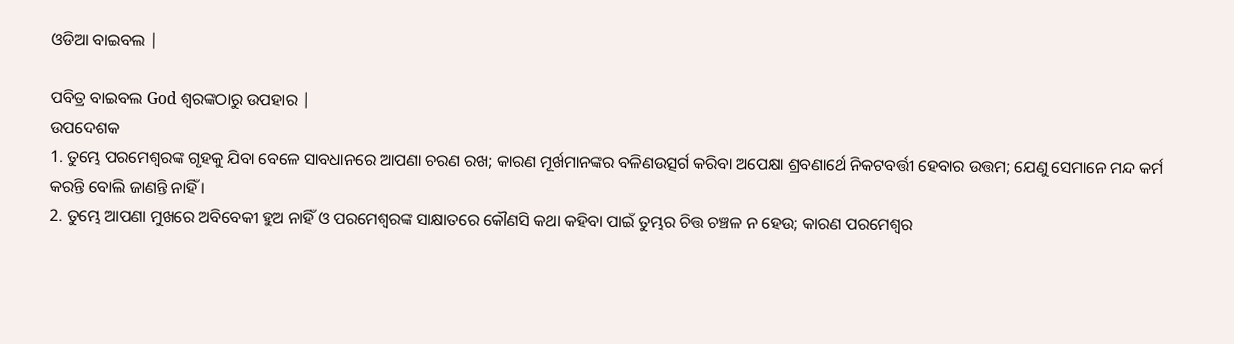ଓଡିଆ ବାଇବଲ |

ପବିତ୍ର ବାଇବଲ God ଶ୍ବରଙ୍କଠାରୁ ଉପହାର |
ଉପଦେଶକ
1. ତୁମ୍ଭେ ପରମେଶ୍ଵରଙ୍କ ଗୃହକୁ ଯିବା ବେଳେ ସାବଧାନରେ ଆପଣା ଚରଣ ରଖ; କାରଣ ମୂର୍ଖମାନଙ୍କର ବଳିଣଉତ୍ସର୍ଗ କରିବା ଅପେକ୍ଷା ଶ୍ରବଣାର୍ଥେ ନିକଟବର୍ତ୍ତୀ ହେବାର ଉତ୍ତମ; ଯେଣୁ ସେମାନେ ମନ୍ଦ କର୍ମ କରନ୍ତି ବୋଲି ଜାଣନ୍ତି ନାହିଁ ।
2. ତୁମ୍ଭେ ଆପଣା ମୁଖରେ ଅବିବେକୀ ହୁଅ ନାହିଁ ଓ ପରମେଶ୍ଵରଙ୍କ ସାକ୍ଷାତରେ କୌଣସି କଥା କହିବା ପାଇଁ ତୁମ୍ଭର ଚିତ୍ତ ଚଞ୍ଚଳ ନ ହେଉ; କାରଣ ପରମେଶ୍ଵର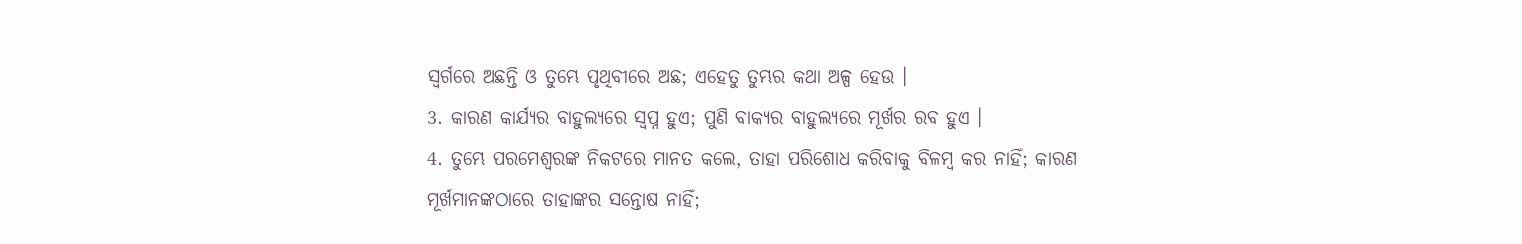ସ୍ଵର୍ଗରେ ଅଛନ୍ତି ଓ ତୁମ୍ଭେ ପୃଥିବୀରେ ଅଛ; ଏହେତୁ ତୁମ୍ଭର କଥା ଅଳ୍ପ ହେଉ ।
3. କାରଣ କାର୍ଯ୍ୟର ବାହୁଲ୍ୟରେ ସ୍ଵପ୍ନ ହୁଏ; ପୁଣି ବାକ୍ୟର ବାହୁଲ୍ୟରେ ମୂର୍ଖର ରବ ହୁଏ ।
4. ତୁମ୍ଭେ ପରମେଶ୍ଵରଙ୍କ ନିକଟରେ ମାନତ କଲେ, ତାହା ପରିଶୋଧ କରିବାକୁ ବିଳମ୍ଵ କର ନାହିଁ; କାରଣ ମୂର୍ଖମାନଙ୍କଠାରେ ତାହାଙ୍କର ସନ୍ତୋଷ ନାହିଁ;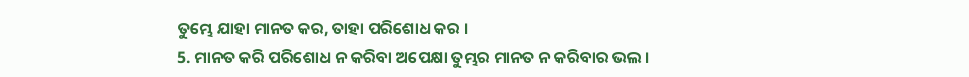ତୁମ୍ଭେ ଯାହା ମାନତ କର, ତାହା ପରିଶୋଧ କର ।
5. ମାନତ କରି ପରିଶୋଧ ନ କରିବା ଅପେକ୍ଷା ତୁମ୍ଭର ମାନତ ନ କରିବାର ଭଲ ।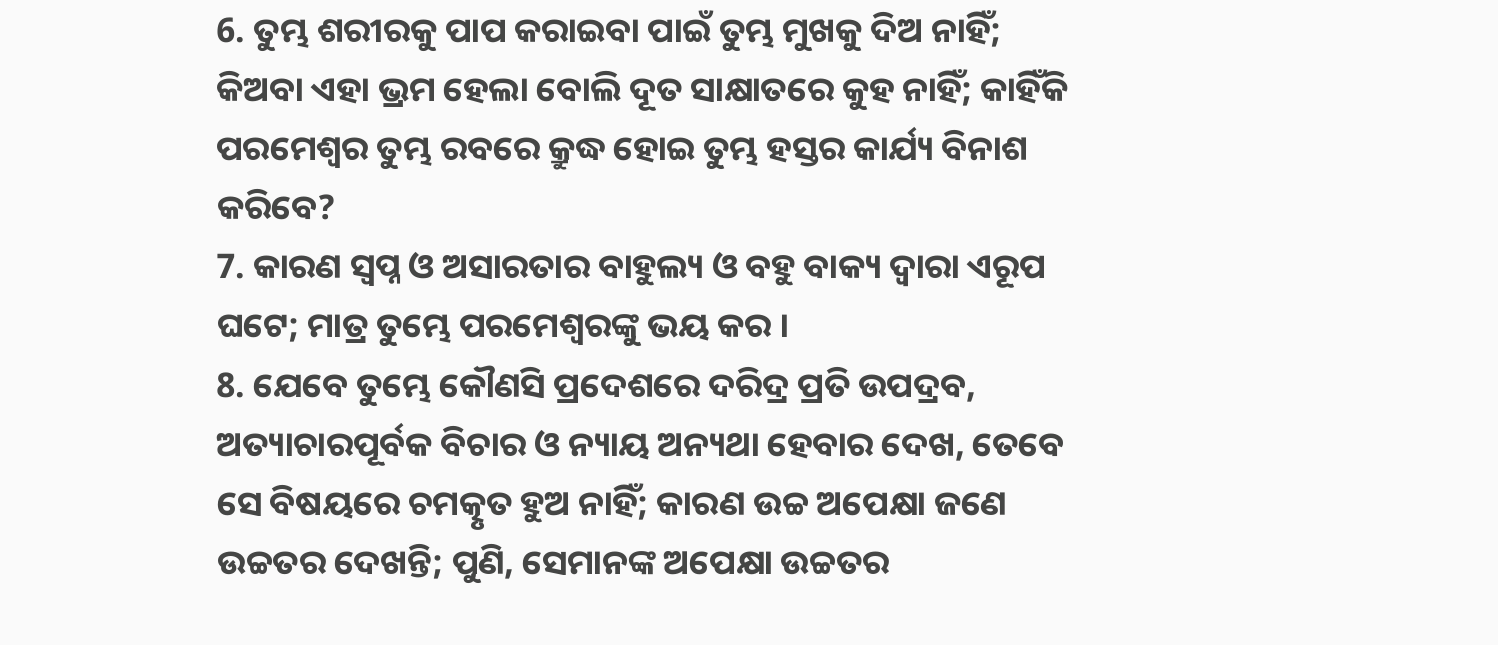6. ତୁମ୍ଭ ଶରୀରକୁ ପାପ କରାଇବା ପାଇଁ ତୁମ୍ଭ ମୁଖକୁ ଦିଅ ନାହିଁ; କିଅବା ଏହା ଭ୍ରମ ହେଲା ବୋଲି ଦୂତ ସାକ୍ଷାତରେ କୁହ ନାହିଁ; କାହିଁକି ପରମେଶ୍ଵର ତୁମ୍ଭ ରବରେ କ୍ରୁଦ୍ଧ ହୋଇ ତୁମ୍ଭ ହସ୍ତର କାର୍ଯ୍ୟ ବିନାଶ କରିବେ?
7. କାରଣ ସ୍ଵପ୍ନ ଓ ଅସାରତାର ବାହୁଲ୍ୟ ଓ ବହୁ ବାକ୍ୟ ଦ୍ଵାରା ଏରୂପ ଘଟେ; ମାତ୍ର ତୁମ୍ଭେ ପରମେଶ୍ଵରଙ୍କୁ ଭୟ କର ।
8. ଯେବେ ତୁମ୍ଭେ କୌଣସି ପ୍ରଦେଶରେ ଦରିଦ୍ର ପ୍ରତି ଉପଦ୍ରବ, ଅତ୍ୟାଚାରପୂର୍ବକ ବିଚାର ଓ ନ୍ୟାୟ ଅନ୍ୟଥା ହେବାର ଦେଖ, ତେବେ ସେ ବିଷୟରେ ଚମତ୍କୃତ ହୁଅ ନାହିଁ; କାରଣ ଉଚ୍ଚ ଅପେକ୍ଷା ଜଣେ ଉଚ୍ଚତର ଦେଖନ୍ତି; ପୁଣି, ସେମାନଙ୍କ ଅପେକ୍ଷା ଉଚ୍ଚତର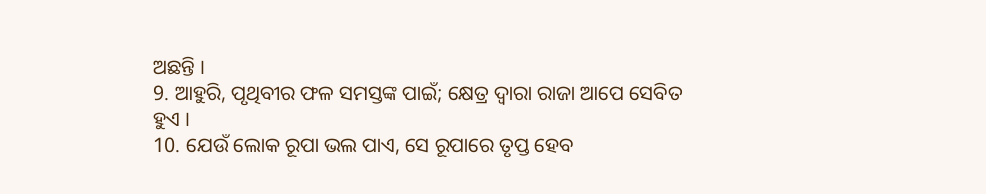ଅଛନ୍ତି ।
9. ଆହୁରି, ପୃଥିବୀର ଫଳ ସମସ୍ତଙ୍କ ପାଇଁ; କ୍ଷେତ୍ର ଦ୍ଵାରା ରାଜା ଆପେ ସେବିତ ହୁଏ ।
10. ଯେଉଁ ଲୋକ ରୂପା ଭଲ ପାଏ, ସେ ରୂପାରେ ତୃପ୍ତ ହେବ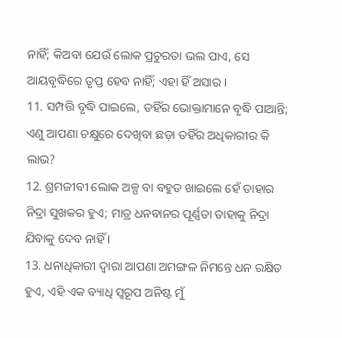ନାହିଁ; କିଅବା ଯେଉଁ ଲୋକ ପ୍ରଚୁରତା ଭଲ ପାଏ, ସେ ଆୟବୃଦ୍ଧିରେ ତୃପ୍ତ ହେବ ନାହିଁ; ଏହା ହିଁ ଅସାର ।
11. ସମ୍ପତ୍ତି ବୃଦ୍ଧି ପାଇଲେ, ତହିଁର ଭୋକ୍ତାମାନେ ବୃଦ୍ଧି ପାଆନ୍ତି; ଏଣୁ ଆପଣା ଚକ୍ଷୁରେ ଦେଖିବା ଛଡ଼ା ତହିଁର ଅଧିକାରୀର କି ଲାଭ?
12. ଶ୍ରମଜୀବୀ ଲୋକ ଅଳ୍ପ ବା ବହୁତ ଖାଇଲେ ହେଁ ତାହାର ନିଦ୍ରା ସୁଖକର ହୁଏ; ମାତ୍ର ଧନବାନର ପୂର୍ଣ୍ଣତା ତାହାକୁ ନିଦ୍ରା ଯିବାକୁ ଦେବ ନାହିଁ ।
13. ଧନାଧିକାରୀ ଦ୍ଵାରା ଆପଣା ଅମଙ୍ଗଳ ନିମନ୍ତେ ଧନ ରକ୍ଷିତ ହୁଏ, ଏହି ଏକ ବ୍ୟାଧି ସ୍ଵରୂପ ଅନିଷ୍ଟ ମୁଁ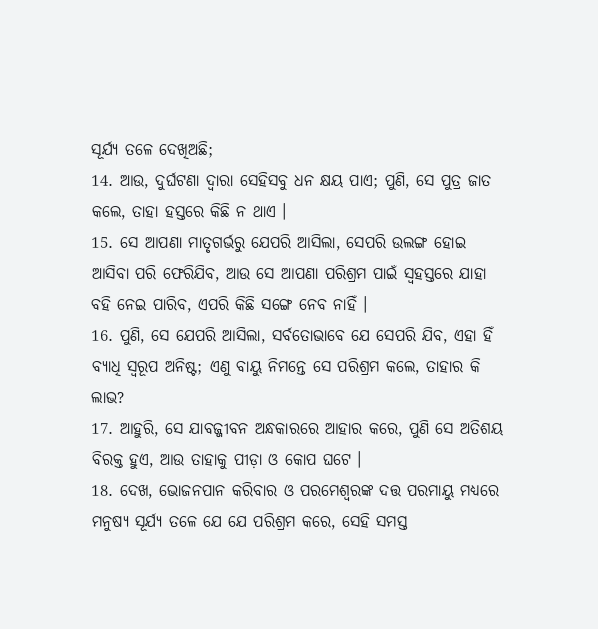ସୂର୍ଯ୍ୟ ତଳେ ଦେଖିଅଛି;
14. ଆଉ, ଦୁର୍ଘଟଣା ଦ୍ଵାରା ସେହିସବୁ ଧନ କ୍ଷୟ ପାଏ; ପୁଣି, ସେ ପୁତ୍ର ଜାତ କଲେ, ତାହା ହସ୍ତରେ କିଛି ନ ଥାଏ ।
15. ସେ ଆପଣା ମାତୃଗର୍ଭରୁ ଯେପରି ଆସିଲା, ସେପରି ଉଲଙ୍ଗ ହୋଇ ଆସିବା ପରି ଫେରିଯିବ, ଆଉ ସେ ଆପଣା ପରିଶ୍ରମ ପାଇଁ ସ୍ଵହସ୍ତରେ ଯାହା ବହି ନେଇ ପାରିବ, ଏପରି କିଛି ସଙ୍ଗେ ନେବ ନାହିଁ ।
16. ପୁଣି, ସେ ଯେପରି ଆସିଲା, ସର୍ବତୋଭାବେ ଯେ ସେପରି ଯିବ, ଏହା ହିଁ ବ୍ୟାଧି ସ୍ଵରୂପ ଅନିଷ୍ଟ; ଏଣୁ ବାୟୁ ନିମନ୍ତେ ସେ ପରିଶ୍ରମ କଲେ, ତାହାର କି ଲାଭ?
17. ଆହୁରି, ସେ ଯାବଜ୍ଜୀବନ ଅନ୍ଧକାରରେ ଆହାର କରେ, ପୁଣି ସେ ଅତିଶୟ ବିରକ୍ତ ହୁଏ, ଆଉ ତାହାକୁ ପୀଡ଼ା ଓ କୋପ ଘଟେ ।
18. ଦେଖ, ଭୋଜନପାନ କରିବାର ଓ ପରମେଶ୍ଵରଙ୍କ ଦତ୍ତ ପରମାୟୁ ମଧ୍ୟରେ ମନୁଷ୍ୟ ସୂର୍ଯ୍ୟ ତଳେ ଯେ ଯେ ପରିଶ୍ରମ କରେ, ସେହି ସମସ୍ତ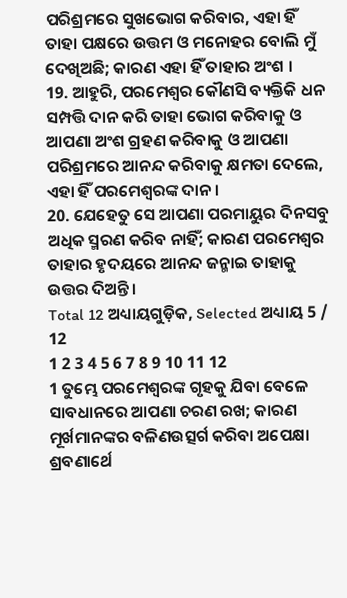ପରିଶ୍ରମରେ ସୁଖଭୋଗ କରିବାର, ଏହା ହିଁ ତାହା ପକ୍ଷରେ ଉତ୍ତମ ଓ ମନୋହର ବୋଲି ମୁଁ ଦେଖିଅଛି; କାରଣ ଏହା ହିଁ ତାହାର ଅଂଶ ।
19. ଆହୁରି, ପରମେଶ୍ଵର କୌଣସି ବ୍ୟକ୍ତିକି ଧନ ସମ୍ପତ୍ତି ଦାନ କରି ତାହା ଭୋଗ କରିବାକୁ ଓ ଆପଣା ଅଂଶ ଗ୍ରହଣ କରିବାକୁ ଓ ଆପଣା ପରିଶ୍ରମରେ ଆନନ୍ଦ କରିବାକୁ କ୍ଷମତା ଦେଲେ, ଏହା ହିଁ ପରମେଶ୍ଵରଙ୍କ ଦାନ ।
20. ଯେହେତୁ ସେ ଆପଣା ପରମାୟୁର ଦିନସବୁ ଅଧିକ ସ୍ମରଣ କରିବ ନାହିଁ; କାରଣ ପରମେଶ୍ଵର ତାହାର ହୃଦୟରେ ଆନନ୍ଦ ଜନ୍ମାଇ ତାହାକୁ ଉତ୍ତର ଦିଅନ୍ତି ।
Total 12 ଅଧ୍ୟାୟଗୁଡ଼ିକ, Selected ଅଧ୍ୟାୟ 5 / 12
1 2 3 4 5 6 7 8 9 10 11 12
1 ତୁମ୍ଭେ ପରମେଶ୍ଵରଙ୍କ ଗୃହକୁ ଯିବା ବେଳେ ସାବଧାନରେ ଆପଣା ଚରଣ ରଖ; କାରଣ ମୂର୍ଖମାନଙ୍କର ବଳିଣଉତ୍ସର୍ଗ କରିବା ଅପେକ୍ଷା ଶ୍ରବଣାର୍ଥେ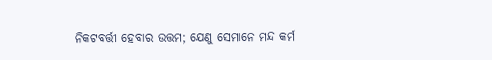ନିକଟବର୍ତ୍ତୀ ହେବାର ଉତ୍ତମ; ଯେଣୁ ସେମାନେ ମନ୍ଦ କର୍ମ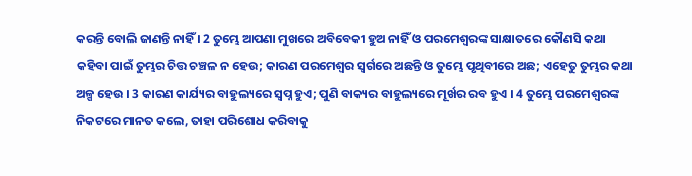କରନ୍ତି ବୋଲି ଜାଣନ୍ତି ନାହିଁ । 2 ତୁମ୍ଭେ ଆପଣା ମୁଖରେ ଅବିବେକୀ ହୁଅ ନାହିଁ ଓ ପରମେଶ୍ଵରଙ୍କ ସାକ୍ଷାତରେ କୌଣସି କଥା କହିବା ପାଇଁ ତୁମ୍ଭର ଚିତ୍ତ ଚଞ୍ଚଳ ନ ହେଉ; କାରଣ ପରମେଶ୍ଵର ସ୍ଵର୍ଗରେ ଅଛନ୍ତି ଓ ତୁମ୍ଭେ ପୃଥିବୀରେ ଅଛ; ଏହେତୁ ତୁମ୍ଭର କଥା ଅଳ୍ପ ହେଉ । 3 କାରଣ କାର୍ଯ୍ୟର ବାହୁଲ୍ୟରେ ସ୍ଵପ୍ନ ହୁଏ; ପୁଣି ବାକ୍ୟର ବାହୁଲ୍ୟରେ ମୂର୍ଖର ରବ ହୁଏ । 4 ତୁମ୍ଭେ ପରମେଶ୍ଵରଙ୍କ ନିକଟରେ ମାନତ କଲେ, ତାହା ପରିଶୋଧ କରିବାକୁ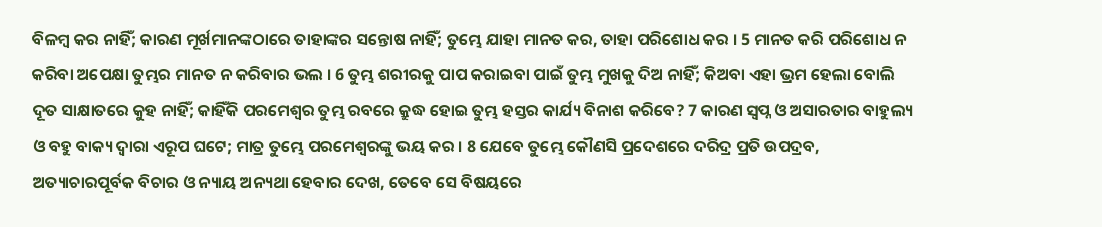ବିଳମ୍ଵ କର ନାହିଁ; କାରଣ ମୂର୍ଖମାନଙ୍କଠାରେ ତାହାଙ୍କର ସନ୍ତୋଷ ନାହିଁ; ତୁମ୍ଭେ ଯାହା ମାନତ କର, ତାହା ପରିଶୋଧ କର । 5 ମାନତ କରି ପରିଶୋଧ ନ କରିବା ଅପେକ୍ଷା ତୁମ୍ଭର ମାନତ ନ କରିବାର ଭଲ । 6 ତୁମ୍ଭ ଶରୀରକୁ ପାପ କରାଇବା ପାଇଁ ତୁମ୍ଭ ମୁଖକୁ ଦିଅ ନାହିଁ; କିଅବା ଏହା ଭ୍ରମ ହେଲା ବୋଲି ଦୂତ ସାକ୍ଷାତରେ କୁହ ନାହିଁ; କାହିଁକି ପରମେଶ୍ଵର ତୁମ୍ଭ ରବରେ କ୍ରୁଦ୍ଧ ହୋଇ ତୁମ୍ଭ ହସ୍ତର କାର୍ଯ୍ୟ ବିନାଶ କରିବେ? 7 କାରଣ ସ୍ଵପ୍ନ ଓ ଅସାରତାର ବାହୁଲ୍ୟ ଓ ବହୁ ବାକ୍ୟ ଦ୍ଵାରା ଏରୂପ ଘଟେ; ମାତ୍ର ତୁମ୍ଭେ ପରମେଶ୍ଵରଙ୍କୁ ଭୟ କର । 8 ଯେବେ ତୁମ୍ଭେ କୌଣସି ପ୍ରଦେଶରେ ଦରିଦ୍ର ପ୍ରତି ଉପଦ୍ରବ, ଅତ୍ୟାଚାରପୂର୍ବକ ବିଚାର ଓ ନ୍ୟାୟ ଅନ୍ୟଥା ହେବାର ଦେଖ, ତେବେ ସେ ବିଷୟରେ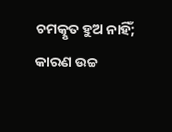ଚମତ୍କୃତ ହୁଅ ନାହିଁ; କାରଣ ଉଚ୍ଚ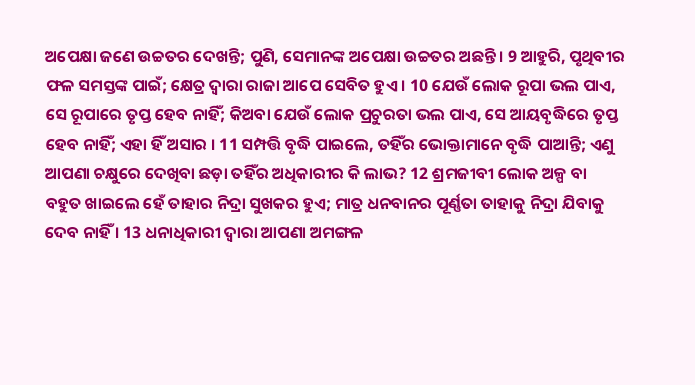ଅପେକ୍ଷା ଜଣେ ଉଚ୍ଚତର ଦେଖନ୍ତି; ପୁଣି, ସେମାନଙ୍କ ଅପେକ୍ଷା ଉଚ୍ଚତର ଅଛନ୍ତି । 9 ଆହୁରି, ପୃଥିବୀର ଫଳ ସମସ୍ତଙ୍କ ପାଇଁ; କ୍ଷେତ୍ର ଦ୍ଵାରା ରାଜା ଆପେ ସେବିତ ହୁଏ । 10 ଯେଉଁ ଲୋକ ରୂପା ଭଲ ପାଏ, ସେ ରୂପାରେ ତୃପ୍ତ ହେବ ନାହିଁ; କିଅବା ଯେଉଁ ଲୋକ ପ୍ରଚୁରତା ଭଲ ପାଏ, ସେ ଆୟବୃଦ୍ଧିରେ ତୃପ୍ତ ହେବ ନାହିଁ; ଏହା ହିଁ ଅସାର । 11 ସମ୍ପତ୍ତି ବୃଦ୍ଧି ପାଇଲେ, ତହିଁର ଭୋକ୍ତାମାନେ ବୃଦ୍ଧି ପାଆନ୍ତି; ଏଣୁ ଆପଣା ଚକ୍ଷୁରେ ଦେଖିବା ଛଡ଼ା ତହିଁର ଅଧିକାରୀର କି ଲାଭ? 12 ଶ୍ରମଜୀବୀ ଲୋକ ଅଳ୍ପ ବା ବହୁତ ଖାଇଲେ ହେଁ ତାହାର ନିଦ୍ରା ସୁଖକର ହୁଏ; ମାତ୍ର ଧନବାନର ପୂର୍ଣ୍ଣତା ତାହାକୁ ନିଦ୍ରା ଯିବାକୁ ଦେବ ନାହିଁ । 13 ଧନାଧିକାରୀ ଦ୍ଵାରା ଆପଣା ଅମଙ୍ଗଳ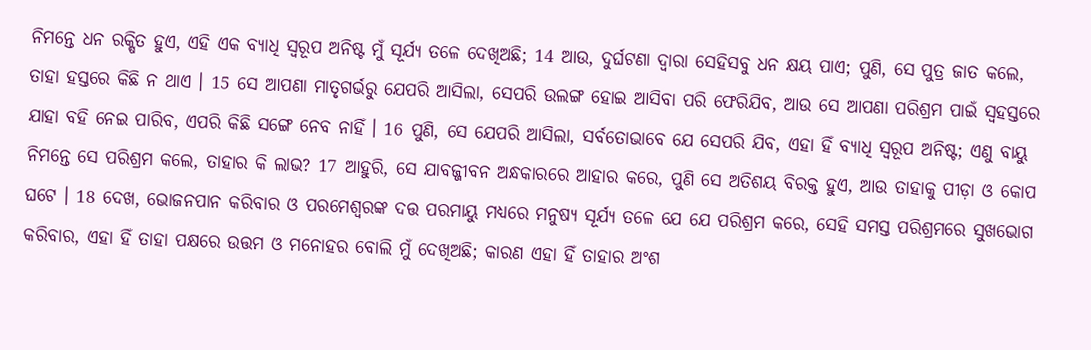ନିମନ୍ତେ ଧନ ରକ୍ଷିତ ହୁଏ, ଏହି ଏକ ବ୍ୟାଧି ସ୍ଵରୂପ ଅନିଷ୍ଟ ମୁଁ ସୂର୍ଯ୍ୟ ତଳେ ଦେଖିଅଛି; 14 ଆଉ, ଦୁର୍ଘଟଣା ଦ୍ଵାରା ସେହିସବୁ ଧନ କ୍ଷୟ ପାଏ; ପୁଣି, ସେ ପୁତ୍ର ଜାତ କଲେ, ତାହା ହସ୍ତରେ କିଛି ନ ଥାଏ । 15 ସେ ଆପଣା ମାତୃଗର୍ଭରୁ ଯେପରି ଆସିଲା, ସେପରି ଉଲଙ୍ଗ ହୋଇ ଆସିବା ପରି ଫେରିଯିବ, ଆଉ ସେ ଆପଣା ପରିଶ୍ରମ ପାଇଁ ସ୍ଵହସ୍ତରେ ଯାହା ବହି ନେଇ ପାରିବ, ଏପରି କିଛି ସଙ୍ଗେ ନେବ ନାହିଁ । 16 ପୁଣି, ସେ ଯେପରି ଆସିଲା, ସର୍ବତୋଭାବେ ଯେ ସେପରି ଯିବ, ଏହା ହିଁ ବ୍ୟାଧି ସ୍ଵରୂପ ଅନିଷ୍ଟ; ଏଣୁ ବାୟୁ ନିମନ୍ତେ ସେ ପରିଶ୍ରମ କଲେ, ତାହାର କି ଲାଭ? 17 ଆହୁରି, ସେ ଯାବଜ୍ଜୀବନ ଅନ୍ଧକାରରେ ଆହାର କରେ, ପୁଣି ସେ ଅତିଶୟ ବିରକ୍ତ ହୁଏ, ଆଉ ତାହାକୁ ପୀଡ଼ା ଓ କୋପ ଘଟେ । 18 ଦେଖ, ଭୋଜନପାନ କରିବାର ଓ ପରମେଶ୍ଵରଙ୍କ ଦତ୍ତ ପରମାୟୁ ମଧ୍ୟରେ ମନୁଷ୍ୟ ସୂର୍ଯ୍ୟ ତଳେ ଯେ ଯେ ପରିଶ୍ରମ କରେ, ସେହି ସମସ୍ତ ପରିଶ୍ରମରେ ସୁଖଭୋଗ କରିବାର, ଏହା ହିଁ ତାହା ପକ୍ଷରେ ଉତ୍ତମ ଓ ମନୋହର ବୋଲି ମୁଁ ଦେଖିଅଛି; କାରଣ ଏହା ହିଁ ତାହାର ଅଂଶ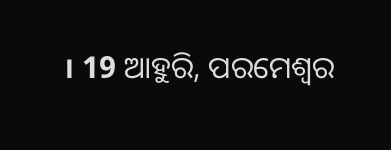। 19 ଆହୁରି, ପରମେଶ୍ଵର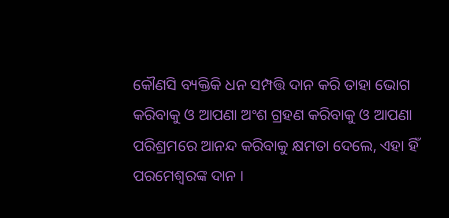କୌଣସି ବ୍ୟକ୍ତିକି ଧନ ସମ୍ପତ୍ତି ଦାନ କରି ତାହା ଭୋଗ କରିବାକୁ ଓ ଆପଣା ଅଂଶ ଗ୍ରହଣ କରିବାକୁ ଓ ଆପଣା ପରିଶ୍ରମରେ ଆନନ୍ଦ କରିବାକୁ କ୍ଷମତା ଦେଲେ, ଏହା ହିଁ ପରମେଶ୍ଵରଙ୍କ ଦାନ ।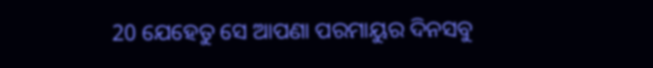20 ଯେହେତୁ ସେ ଆପଣା ପରମାୟୁର ଦିନସବୁ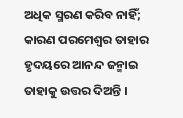ଅଧିକ ସ୍ମରଣ କରିବ ନାହିଁ; କାରଣ ପରମେଶ୍ଵର ତାହାର ହୃଦୟରେ ଆନନ୍ଦ ଜନ୍ମାଇ ତାହାକୁ ଉତ୍ତର ଦିଅନ୍ତି ।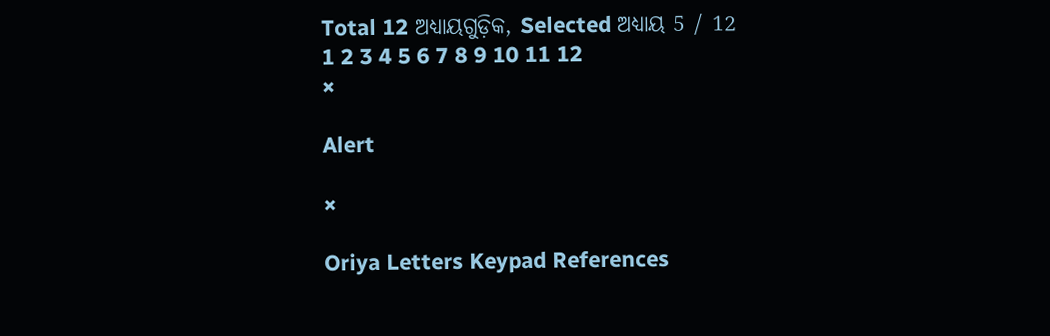Total 12 ଅଧ୍ୟାୟଗୁଡ଼ିକ, Selected ଅଧ୍ୟାୟ 5 / 12
1 2 3 4 5 6 7 8 9 10 11 12
×

Alert

×

Oriya Letters Keypad References